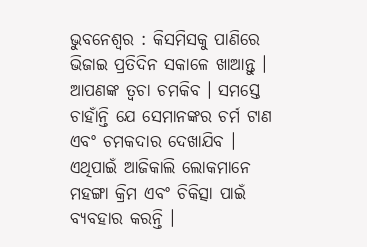ଭୁବନେଶ୍ୱର : କିସମିସକୁ ପାଣିରେ ଭିଜାଇ ପ୍ରତିଦିନ ସକାଳେ ଖାଆନ୍ତୁ । ଆପଣଙ୍କ ତ୍ୱଚା ଚମକିବ । ସମସ୍ତେ ଚାହାଁନ୍ତି ଯେ ସେମାନଙ୍କର ଚର୍ମ ଟାଣ ଏବଂ ଚମକଦାର ଦେଖାଯିବ । ଏଥିପାଇଁ ଆଜିକାଲି ଲୋକମାନେ ମହଙ୍ଗା କ୍ରିମ ଏବଂ ଚିକିତ୍ସା ପାଇଁ ବ୍ୟବହାର କରନ୍ତି ।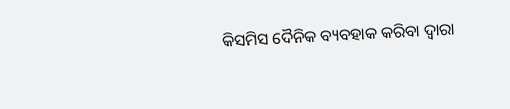କିସମିସ ଦୈନିକ ବ୍ୟବହାକ କରିବା ଦ୍ୱାରା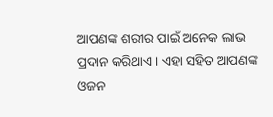ଆପଣଙ୍କ ଶରୀର ପାଇଁ ଅନେକ ଲାଭ ପ୍ରଦାନ କରିଥାଏ । ଏହା ସହିତ ଆପଣଙ୍କ ଓଜନ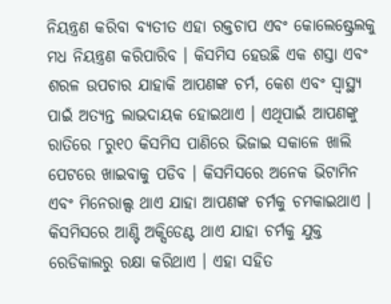ନିୟନ୍ତ୍ରଣ କରିବା ବ୍ୟତୀତ ଏହା ରକ୍ତଚାପ ଏବଂ କୋଲେଷ୍ଟ୍ରେଲକୁ ମଧ ନିୟନ୍ତ୍ରଣ କରିପାରିବ । କିସମିସ ହେଉଛି ଏକ ଶସ୍ତା ଏବଂ ଶରଳ ଉପଚାର ଯାହାକି ଆପଣଙ୍କ ଚର୍ମ, କେଶ ଏବଂ ସ୍ୱାସ୍ଥ୍ୟ ପାଇଁ ଅତ୍ୟନ୍ତ ଲାଭଦାୟକ ହୋଇଥାଏ । ଏଥିପାଇଁ ଆପଣଙ୍କୁ ରାତିରେ ୮ରୁ୧୦ କିସମିସ ପାଣିରେ ଭିଜାଇ ସକାଳେ ଖାଲି ପେଟରେ ଖାଇବାକୁ ପଡିବ । କିସମିସରେ ଅନେକ ଭିଟାମିନ ଏବଂ ମିନେରାଲ୍ସ ଥାଏ ଯାହା ଆପଣଙ୍କ ଚର୍ମକୁ ଚମକାଇଥାଏ । କିସମିସରେ ଆଣ୍ଟି ଅକ୍ସିଡେଣ୍ଟ ଥାଏ ଯାହା ଚର୍ମକୁ ଯୁକ୍ତ ରେଡିକାଲରୁ ରକ୍ଷା କରିଥାଏ । ଏହା ସହିତ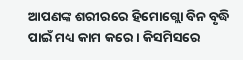ଆପଣଙ୍କ ଶରୀରରେ ହିମୋଗ୍ଲୋ ବିନ ବୃଦ୍ଧି ପାଇଁ ମଧ୍ୟ କାମ କରେ । କିସମିସରେ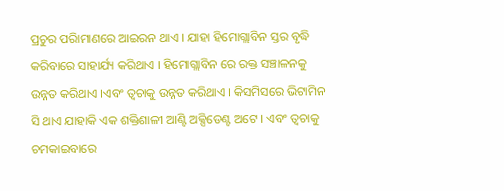ପ୍ରଚୁର ପରିାମାଣରେ ଆଇରନ ଥାଏ । ଯାହା ହିମୋଗ୍ଲାବିନ ସ୍ତର ବୃଦ୍ଧି କରିବାରେ ସାହାର୍ଯ୍ୟ କରିଥାଏ । ହିମୋଗ୍ଲାବିନ ରେ ରକ୍ତ ସଞ୍ଚାଳନକୁ ଉନ୍ନତ କରିଥାଏ ।ଏବଂ ତ୍ୱଚାକୁ ଉନ୍ନତ କରିଥାଏ । କିସମିସରେ ଭିଟାମିନ ସି ଥାଏ ଯାହାକି ଏକ ଶକ୍ତିଶାଳୀ ଆଣ୍ଟି ଅକ୍ସିଡେଣ୍ଟ ଅଟେ । ଏବଂ ତ୍ୱଚାକୁ ଚମକାଇବାରେ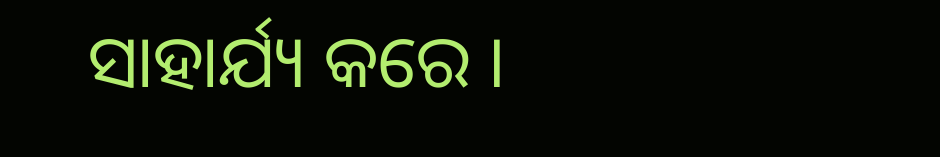ସାହାର୍ଯ୍ୟ କରେ ।